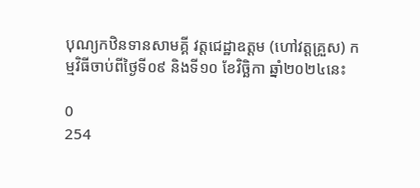បុណ្យកឋិនទានសាមគ្គី វត្តជេដ្ឋាឧត្តម (ហៅវត្តគ្រួស) កម្មវិធីចាប់ពីថ្ងៃទី០៩ និងទី១០ ខែវិច្ឆិកា ឆ្នាំ២០២៤នេះ

0
254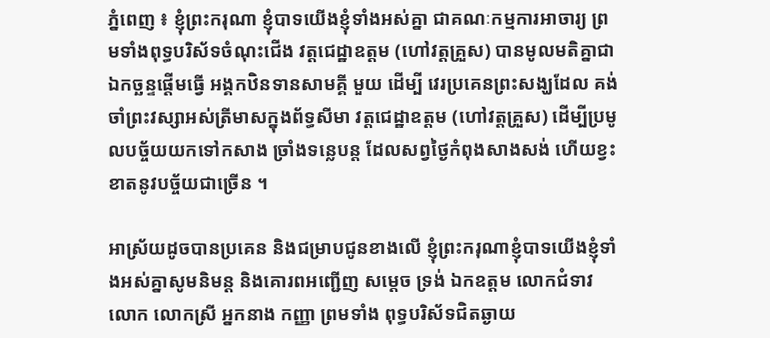ភ្នំពេញ ៖ ខ្ញុំព្រះករុណា ខ្ញុំបាទយើងខ្ញុំទាំងអស់គ្នា ជាគណៈកម្មការអាចារ្យ ព្រមទាំងពុទ្ធបរិស័ទចំណុះជើង វត្តជេដ្ឋាឧត្តម (ហៅវត្តគ្រួស) បានមូលមតិគ្នាជាឯកច្ឆន្ទផ្តើមធ្វើ អង្គកឋិនទានសាមគ្គី មួយ ដើម្បី វេរប្រគេនព្រះសង្ឃដែល គង់ចាំព្រះវស្សាអស់ត្រីមាសក្នុងព័ទ្ធសីមា វត្តជេដ្ឋាឧត្តម (ហៅវត្តគ្រួស) ដើម្បីប្រមូលបច្ច័យយកទៅកសាង ច្រាំងទន្លេបន្ត ដែលសព្វថ្ងៃកំពុងសាងសង់ ហើយខ្វះខាតនូវបច្ច័យជាច្រើន ។

អាស្រ័យដូចបានប្រគេន និងជម្រាបជូនខាងលើ ខ្ញុំព្រះករុណាខ្ញុំបាទយើងខ្ញុំទាំងអស់គ្នាសូមនិមន្ត និងគោរពអញ្ជើញ សម្តេច ទ្រង់ ឯកឧត្តម លោកជំទាវ លោក លោកស្រី អ្នកនាង កញ្ញា ព្រមទាំង ពុទ្ធបរិស័ទជិតឆ្ងាយ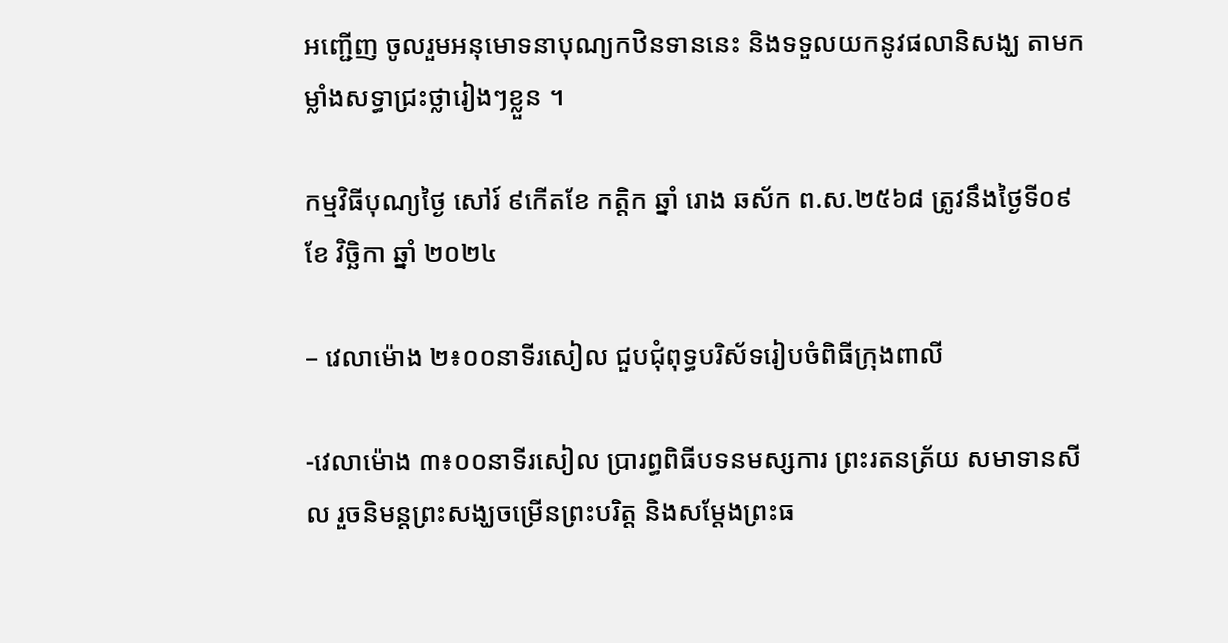អញ្ជើញ ចូលរួមអនុមោទនាបុណ្យកឋិនទាននេះ និងទទួលយកនូវផលានិសង្ឃ តាមកម្លាំងសទ្ធាជ្រះថ្លារៀងៗខ្លួន ។

កម្មវិធីបុណ្យថ្ងៃ សៅរ៍ ៩កើតខែ កត្តិក ឆ្នាំ រោង ឆស័ក ព.ស.២៥៦៨ ត្រូវនឹងថ្ងៃទី០៩ ខែ វិច្ឆិកា ឆ្នាំ ២០២៤

– វេលាម៉ោង ២៖០០នាទីរសៀល ជួបជុំពុទ្ធបរិស័ទរៀបចំពិធីក្រុងពាលី

-វេលាម៉ោង ៣៖០០នាទីរសៀល ប្រារព្ធពិធីបទនមស្សការ ព្រះរតនត្រ័យ សមាទានសីល រួចនិមន្តព្រះសង្ឃចម្រើនព្រះបរិត្ត និងសម្តែងព្រះធ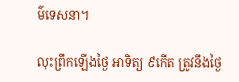ម៌ទេសនា។

លុះព្រឹកឡើងថ្ងៃ អាទិត្យ ៩កើត ត្រូវនឹងថ្ងៃ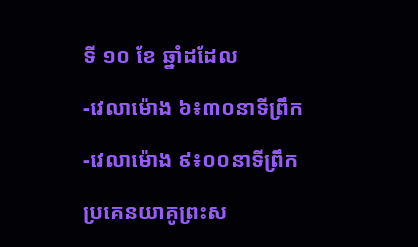ទី ១០ ខែ ឆ្នាំដដែល

-វេលាម៉ោង ៦៖៣០នាទីព្រឹក

-វេលាម៉ោង ៩៖០០នាទីព្រឹក

ប្រគេនយាគូព្រះស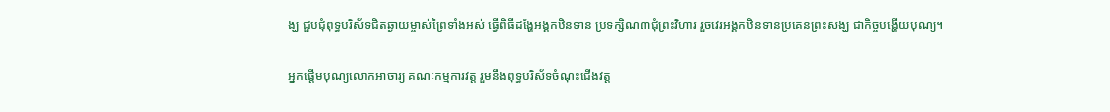ង្ឃ ជួបជុំពុទ្ធបរិស័ទជិតឆ្ងាយម្ចាស់ព្រៃទាំងអស់ ធ្វើពិធីដង្ហែអង្គកឋិនទាន ប្រទក្សិណ៣ជុំព្រះវិហារ រួចវេរអង្គកឋិនទានប្រគេនព្រះសង្ឃ ជាកិច្ចបង្ហើយបុណ្យ។

អ្នកផ្តើមបុណ្យលោកអាចារ្យ គណៈកម្មការវត្ត រួមនឹងពុទ្ធបរិស័ទចំណុះជើងវត្ត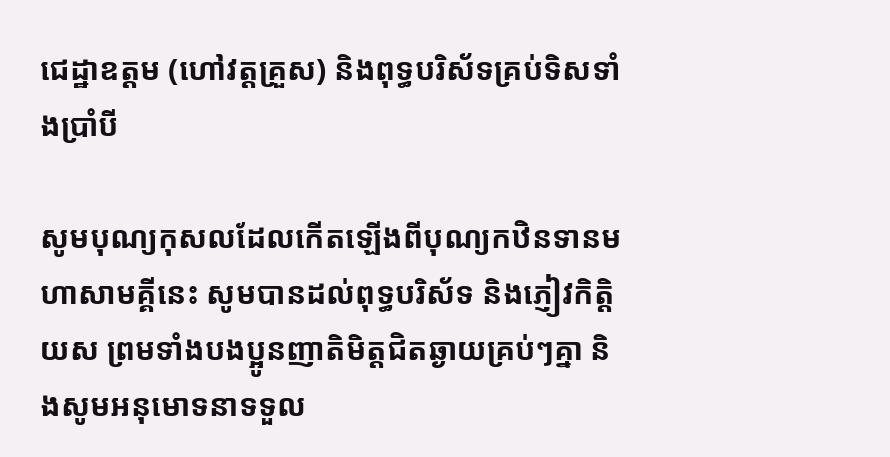ជេដ្ឋាឧត្តម (ហៅវត្តគ្រួស) និងពុទ្ធបរិស័ទគ្រប់ទិសទាំងប្រាំបី

សូមបុណ្យកុសលដែលកើតឡើងពីបុណ្យកឋិនទានមហាសាមគ្គីនេះ សូមបានដល់ពុទ្ធបរិស័ទ និងភ្ញៀវកិត្តិយស ព្រមទាំងបងប្អូនញាតិមិត្តជិតឆ្ងាយគ្រប់ៗគ្នា និងសូមអនុមោទនាទទួល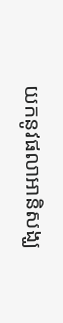យកនូវផលាអានិសង្ឃ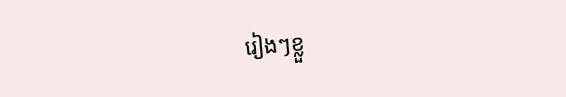រៀងៗខ្លួ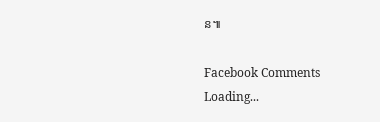ន៕

Facebook Comments
Loading...